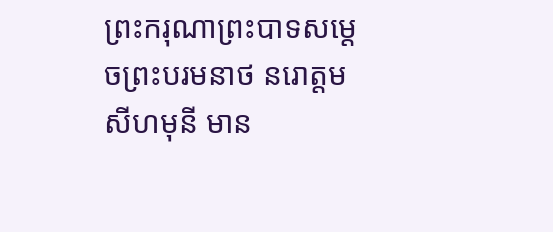ព្រះករុណាព្រះបាទសម្តេចព្រះបរមនាថ នរោត្តម សីហមុនី មាន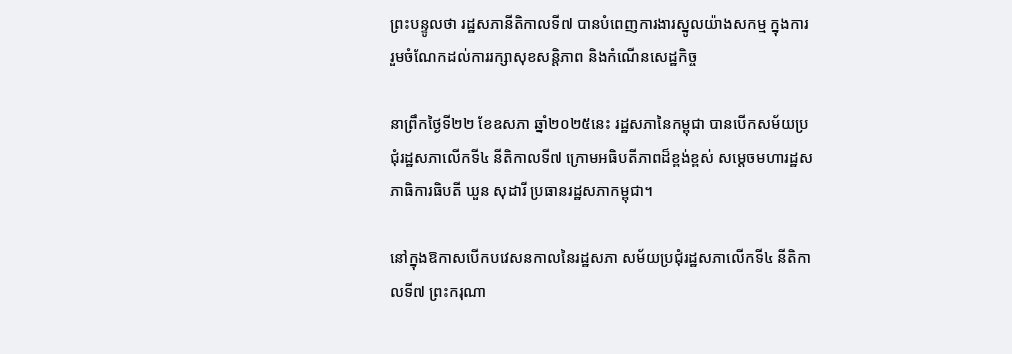ព្រះបន្ទូលថា រដ្ឋសភានីតិកាលទី៧ បានបំពេញការងារស្នូលយ៉ាងសកម្ម ក្នុងការរួមចំណែកដល់ការរក្សាសុខសន្តិភាព និងកំណើនសេដ្ឋកិច្ច

នាព្រឹកថ្ងៃទី២២ ខែឧសភា ឆ្នាំ២០២៥នេះ រដ្ឋសភានៃកម្ពុជា បានបើកសម័យប្រជុំរដ្ឋសភាលើកទី៤ នីតិកាលទី៧ ក្រោមអធិបតីភាពដ៏ខ្ពង់ខ្ពស់ សម្តេចមហារដ្ឋសភាធិការធិបតី ឃួន សុដារី ប្រធានរដ្ឋសភាកម្ពុជា។

នៅក្នុងឱកាសបើកបវេសនកាលនៃរដ្ឋសភា សម័យប្រជុំរដ្ឋសភាលើកទី៤ នីតិកាលទី៧ ព្រះករុណា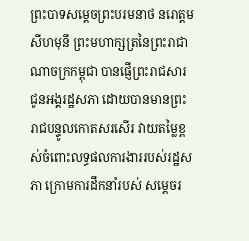ព្រះបាទសម្តេចព្រះបរមនាថ នរោត្តម សីហមុនី ព្រះមហាក្សត្រនៃព្រះរាជាណាចក្រកម្ពុជា បានផ្ញើព្រះរាជសារជូនអង្គរដ្ឋសភា ដោយបានមានព្រះរាជបន្ទូលកោតសរសើរ វាយតម្លៃខ្ពស់ចំពោះលទ្ធផលការងាររបស់រដ្ឋសភា ក្រោមការដឹកនាំរបស់ សម្តេចរ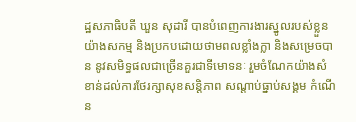ដ្ឋសភាធិបតី ឃួន សុដារី បានបំពេញការងារស្នូលរបស់ខ្លួនយ៉ាងសកម្ម និងប្រកបដោយថាមពលខ្លាំងក្លា និងសម្រេចបាន នូវសមិទ្ធផលជាច្រើនគួរជាទីមោទនៈ រួមចំណែកយ៉ាងសំខាន់ដល់ការថែរក្សាសុខសន្តិភាព សណ្តាប់ធ្នាប់សង្គម កំណើន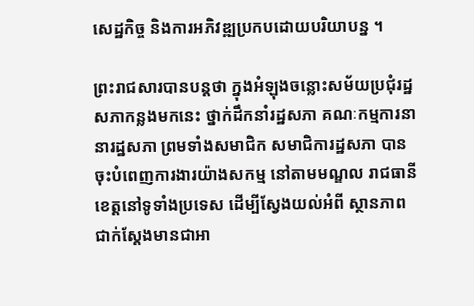សេដ្ឋកិច្ច និងការអភិវឌ្ឍប្រកបដោយបរិយាបន្ន ។

ព្រះរាជសារបានបន្តថា ក្នុងអំឡុងចន្លោះសម័យប្រជុំរដ្ឋសភាកន្លងមកនេះ ថ្នាក់ដឹកនាំរដ្ឋសភា គណៈកម្មការនានារដ្ឋសភា ព្រមទាំងសមាជិក សមាជិការដ្ឋសភា បានចុះបំពេញការងារយ៉ាងសកម្ម នៅតាមមណ្ឌល រាជធានី ខេត្តនៅទូទាំងប្រទេស ដើម្បីស្វែងយល់អំពី ស្ថានភាពជាក់ស្តែងមានជាអា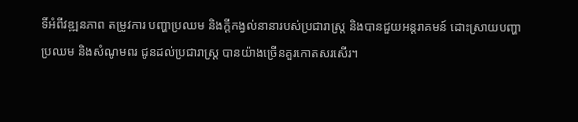ទិ៍អំពីវឌ្ឍនភាព តម្រូវការ បញ្ហាប្រឈម និងក្តីកង្វល់នានារបស់ប្រជារាស្ត្រ និងបានជួយអន្តរាគមន៍ ដោះស្រាយបញ្ហា ប្រឈម និងសំណូមពរ ជូនដល់ប្រជារាស្ត្រ បានយ៉ាងច្រើនគួរកោតសរសើរ។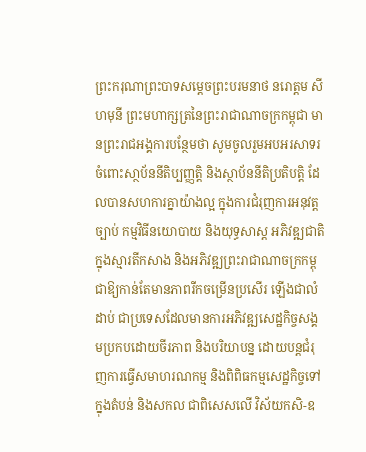ព្រះករុណាព្រះបាទសម្តេចព្រះបរមនាថ នរោត្តម សីហមុនី ព្រះមហាក្សត្រនៃព្រះរាជាណាចក្រកម្ពុជា មានព្រះរាជអង្គការបន្ថែមថា សូមចូលរួមអបអរសាទរចំពោះសា្ថប័ននីតិប្បញ្ញត្តិ និងស្ថាប័ននីតិប្រតិបត្តិ ដែលបានសហការគ្នាយ៉ាងល្អ ក្នុងការជំរុញការអនុវត្តច្បាប់ កម្មវិធីនយោបាយ និងយុទ្ធសាស្ត អភិវឌ្ឍជាតិ ក្នុងស្មារតីកសាង និងអភិវឌ្ឍព្រះរាជាណាចក្រកម្ពុជាឱ្យកាន់តែមានភាពរីកចម្រើនប្រសើរ ឡើងជាលំដាប់ ជាប្រទេសដែលមានការអភិវឌ្ឍសេដ្ឋកិច្ចសង្គមប្រកបដោយចីរភាព និងបរិយាបន្ន ដោយបន្តជំរុញការធ្វើសមាហរណកម្ម និងពិពិធកម្មសេដ្ឋកិច្ចទៅក្នុងតំបន់ និងសកល ជាពិសេសលើ វិស័យកសិ-ឧ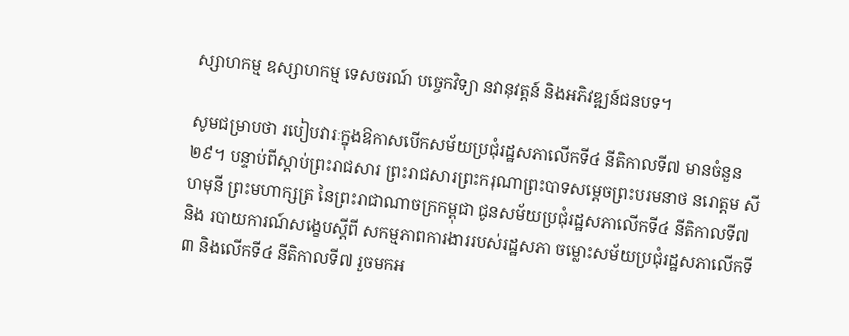ស្សាហកម្ម ឧស្សាហកម្ម ទេសចរណ៍ បច្ចេកវិទ្យា នវានុវត្តន៍ និងអភិវឌ្ឍន៍ជនបទ។

សូមជម្រាបថា របៀបវារៈក្នុងឱកាសបើកសម័យប្រជុំរដ្ឋសភាលើកទី៤ នីតិកាលទី៧ មានចំនួន២៩។ បន្ទាប់ពីស្តាប់ព្រះរាជសារ ព្រះរាជសារព្រះករុណាព្រះបាទសម្ដេចព្រះបរមនាថ នរោត្តម សីហមុនី ព្រះមហាក្សត្រ នៃព្រះរាជាណាចក្រកម្ពុជា ជូនសម័យប្រជុំរដ្ឋសភាលើកទី៤ នីតិកាលទី៧ និង របាយការណ៍សង្ខេបស្ដីពី សកម្មភាពការងាររបស់រដ្ឋសភា ចម្លោះសម័យប្រជុំរដ្ឋសភាលើកទី៣ និងលើកទី៤ នីតិកាលទី៧ រួចមកអ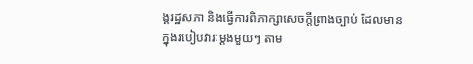ង្គរដ្ឋសភា និងធ្វើការពិភាក្សាសេចក្តីព្រាងច្បាប់ ដែលមានក្នុងរបៀបវារៈម្តងមួយៗ តាម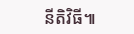នីតិវិធី៕